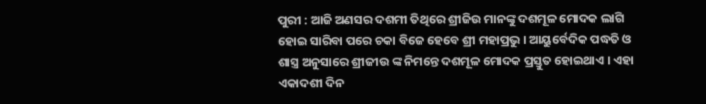ପୁରୀ : ଆଜି ଅଣସର ଦଶମୀ ତିଥିରେ ଶ୍ରୀଜିଉ ମାନଙ୍କୁ ଦଶମୂଳ ମୋଦକ ଲାଗି ହୋଇ ସାରିବା ପରେ ଚକା ବିଜେ ହେବେ ଶ୍ରୀ ମହାପ୍ରଭୁ । ଆୟୁର୍ବେଦିକ ପଦ୍ଧତି ଓ ଶାସ୍ତ୍ର ଅନୁସାରେ ଶ୍ରୀଜୀଉ ଙ୍କ ନିମନ୍ତେ ଦଶମୂଳ ମୋଦକ ପ୍ରସ୍ତୁତ ହୋଇଥାଏ । ଏହା ଏକାଦଶୀ ଦିନ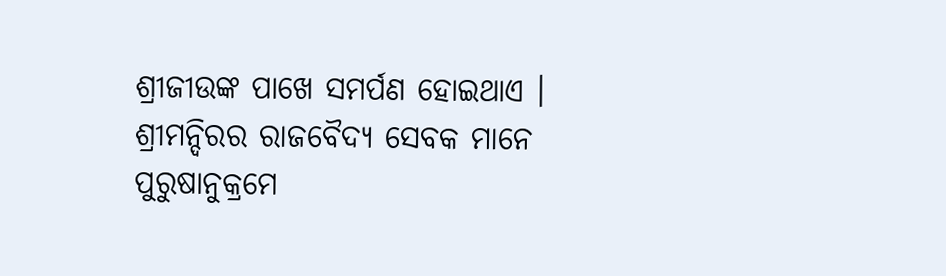ଶ୍ରୀଜୀଉଙ୍କ ପାଖେ ସମର୍ପଣ ହୋଇଥାଏ । ଶ୍ରୀମନ୍ଦିରର ରାଜବୈଦ୍ୟ ସେବକ ମାନେ ପୁରୁଷାନୁକ୍ରମେ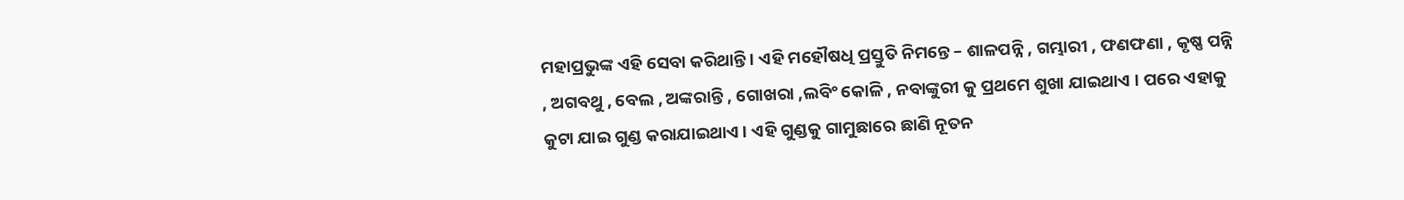ମହାପ୍ରଭୁଙ୍କ ଏହି ସେବା କରିଥାନ୍ତି । ଏହି ମହୌଷଧି ପ୍ରସ୍ତୁତି ନିମନ୍ତେ – ଶାଳପନ୍ନି , ଗମ୍ଭାରୀ , ଫଣଫଣା , କୃଷ୍ଣ ପନ୍ନି , ଅଗବଥୁ , ବେଲ , ଅଙ୍କରାନ୍ତି , ଗୋଖରା ,ଲବିଂ କୋଳି , ନବାଙ୍କୁରୀ କୁ ପ୍ରଥମେ ଶୁଖା ଯାଇଥାଏ । ପରେ ଏହାକୁ କୁଟା ଯାଇ ଗୁଣ୍ଡ କରାଯାଇଥାଏ । ଏହି ଗୁଣ୍ଡକୁ ଗାମୁଛାରେ ଛାଣି ନୂତନ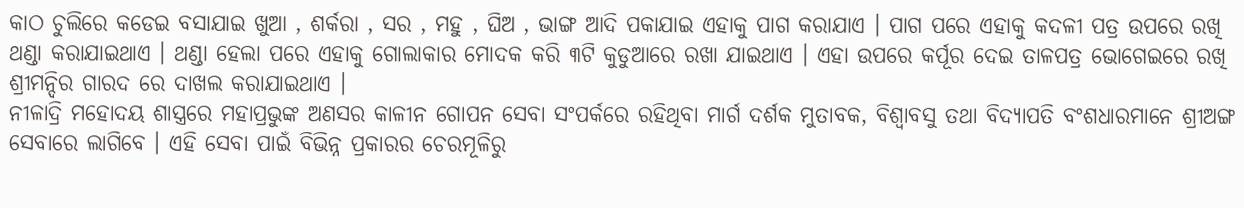କାଠ ଚୁଲିରେ କଡେଇ ବସାଯାଇ ଖୁଆ , ଶର୍କରା , ସର , ମହୁ , ଘିଅ , ଭାଙ୍ଗ ଆଦି ପକାଯାଇ ଏହାକୁ ପାଗ କରାଯାଏ । ପାଗ ପରେ ଏହାକୁ କଦଳୀ ପତ୍ର ଉପରେ ରଖି ଥଣ୍ଡା କରାଯାଇଥାଏ । ଥଣ୍ଡା ହେଲା ପରେ ଏହାକୁ ଗୋଲାକାର ମୋଦକ କରି ୩ଟି କୁଡୁଆରେ ରଖା ଯାଇଥାଏ । ଏହା ଉପରେ କର୍ପୂର ଦେଇ ତାଳପତ୍ର ଭୋଗେଇରେ ରଖି ଶ୍ରୀମନ୍ଦିର ଗାରଦ ରେ ଦାଖଲ କରାଯାଇଥାଏ ।
ନୀଳାଦ୍ରି ମହୋଦୟ ଶାସ୍ତ୍ରରେ ମହାପ୍ରଭୁଙ୍କ ଅଣସର କାଳୀନ ଗୋପନ ସେବା ସଂପର୍କରେ ରହିଥିବା ମାର୍ଗ ଦର୍ଶକ ମୁତାବକ, ବିଶ୍ୱାବସୁ ତଥା ବିଦ୍ୟାପତି ବଂଶଧାରମାନେ ଶ୍ରୀଅଙ୍ଗ ସେବାରେ ଲାଗିବେ । ଏହି ସେବା ପାଇଁ ବିଭିନ୍ନ ପ୍ରକାରର ଚେରମୂଳିରୁ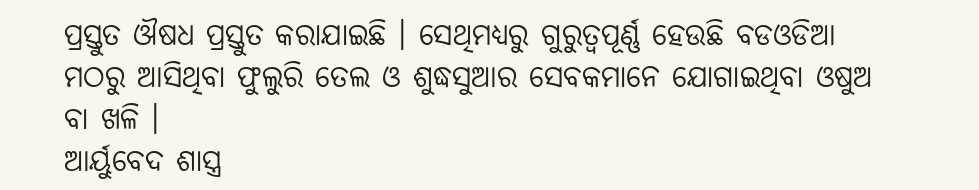ପ୍ରସ୍ତୁତ ଔଷଧ ପ୍ରସ୍ତୁତ କରାଯାଇଛି । ସେଥିମଧ୍ୟରୁ ଗୁରୁତ୍ୱପୂର୍ଣ୍ଣ ହେଉଛି ବଡଓଡିଆ ମଠରୁ ଆସିଥିବା ଫୁଲୁରି ତେଲ ଓ ଶୁଦ୍ଧସୁଆର ସେବକମାନେ ଯୋଗାଇଥିବା ଓଷୁଅ ବା ଖଳି ।
ଆର୍ୟୁବେଦ ଶାସ୍ତ୍ର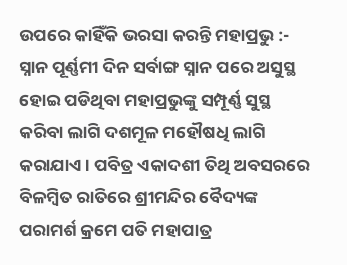ଉପରେ କାହିଁକି ଭରସା କରନ୍ତି ମହାପ୍ରଭୁ :-
ସ୍ନାନ ପୂର୍ଣ୍ଣମୀ ଦିନ ସର୍ବାଙ୍ଗ ସ୍ନାନ ପରେ ଅସୁସ୍ଥ ହୋଇ ପଡିଥିବା ମହାପ୍ରଭୁଙ୍କୁ ସମ୍ପୂର୍ଣ୍ଣ ସୁସ୍ଥ କରିବା ଲାଗି ଦଶମୂଳ ମହୌଷଧି ଲାଗି କରାଯାଏ । ପବିତ୍ର ଏକାଦଶୀ ତିଥି ଅବସରରେ ବିଳମ୍ୱିତ ରାତିରେ ଶ୍ରୀମନ୍ଦିର ବୈଦ୍ୟଙ୍କ ପରାମର୍ଶ କ୍ରମେ ପତି ମହାପାତ୍ର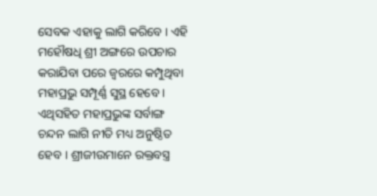ସେବକ ଏହାକୁ ଲାଗି କରିବେ । ଏହି ମହୌଷଧି ଶ୍ରୀ ଅଙ୍ଗରେ ଉପଚାର କରାଯିବା ପରେ ଜ୍ୱରରେ କମ୍ପୁଥିବା ମହାପ୍ରଭୁ ସମ୍ପୂର୍ଣ୍ଣ ସୁସ୍ଥ ହେବେ । ଏଥିସହିତ ମହାପ୍ରଭୁଙ୍କ ସର୍ବାଙ୍ଗ ଚନ୍ଦନ ଲାଗି ନୀତି ମଧ୍ୟ ଅନୁଷ୍ଠିତ ହେବ । ଶ୍ରୀଜୀଉମାନେ ରକ୍ତବସ୍ତ୍ର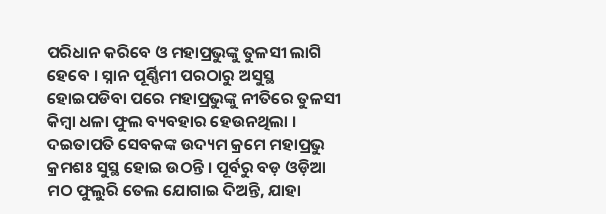ପରିଧାନ କରିବେ ଓ ମହାପ୍ରଭୁଙ୍କୁ ତୁଳସୀ ଲାଗି ହେବେ । ସ୍ନାନ ପୂର୍ଣ୍ଣିମୀ ପରଠାରୁ ଅସୁସ୍ଥ ହୋଇପଡିବା ପରେ ମହାପ୍ରଭୁଙ୍କୁ ନୀତିରେ ତୁଳସୀ କିମ୍ୱା ଧଳା ଫୁଲ ବ୍ୟବହାର ହେଉନଥିଲା । ଦଇତାପତି ସେବକଙ୍କ ଉଦ୍ୟମ କ୍ରମେ ମହାପ୍ରଭୁ କ୍ରମଶଃ ସୁସ୍ଥ ହୋଇ ଉଠନ୍ତି । ପୂର୍ବରୁ ବଡ଼ ଓଡ଼ିଆ ମଠ ଫୁଲୁରି ତେଲ ଯୋଗାଇ ଦିଅନ୍ତି, ଯାହା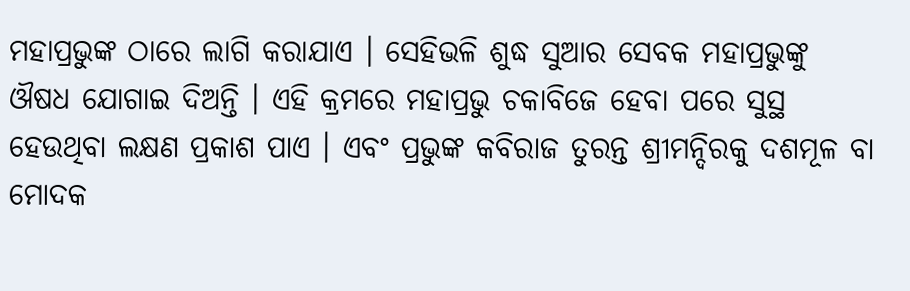ମହାପ୍ରଭୁଙ୍କ ଠାରେ ଲାଗି କରାଯାଏ । ସେହିଭଳି ଶୁଦ୍ଧ ସୁଆର ସେବକ ମହାପ୍ରଭୁଙ୍କୁ ଔଷଧ ଯୋଗାଇ ଦିଅନ୍ତି । ଏହି କ୍ରମରେ ମହାପ୍ରଭୁ ଚକାବିଜେ ହେବା ପରେ ସୁସ୍ଥ ହେଉଥିବା ଲକ୍ଷଣ ପ୍ରକାଶ ପାଏ । ଏବଂ ପ୍ରଭୁଙ୍କ କବିରାଜ ତୁରନ୍ତ ଶ୍ରୀମନ୍ଦିରକୁ ଦଶମୂଳ ବା ମୋଦକ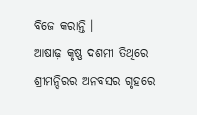ବିଜେ କରାନ୍ତି ।
ଆଷାଢ଼ କୃଷ୍ଣ ଦଶମୀ ତିଥିରେ ଶ୍ରୀମନ୍ଦିରର ଅନବସର ଗୃହରେ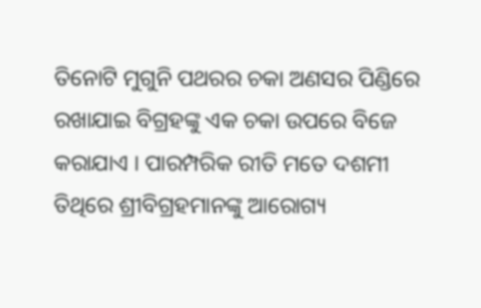ତିନୋଟି ମୁଗୁନି ପଥରର ଚକା ଅଣସର ପିଣ୍ଡିରେ ରଖାଯାଇ ବିଗ୍ରହଙ୍କୁ ଏକ ଚକା ଉପରେ ବିଜେ କରାଯାଏ । ପାରମ୍ପରିକ ରୀତି ମତେ ଦଶମୀ ତିଥିରେ ଶ୍ରୀବିଗ୍ରହମାନଙ୍କୁ ଆରୋଗ୍ୟ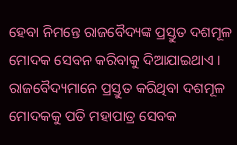ହେବା ନିମନ୍ତେ ରାଜବୈଦ୍ୟଙ୍କ ପ୍ରସ୍ତୁତ ଦଶମୂଳ ମୋଦକ ସେବନ କରିବାକୁ ଦିଆଯାଇଥାଏ । ରାଜବୈଦ୍ୟମାନେ ପ୍ରସ୍ତୁତ କରିଥିବା ଦଶମୂଳ ମୋଦକକୁ ପତି ମହାପାତ୍ର ସେବକ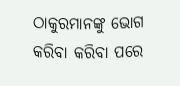ଠାକୁରମାନଙ୍କୁ ଭୋଗ କରିବା କରିବା ପରେ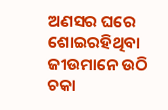ଅଣସର ଘରେ ଶୋଇରହିଥିବା ଜୀଉମାନେ ଉଠି ଚକା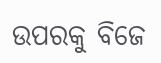ଉପରକୁ ବିଜେ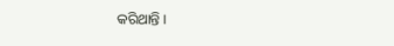କରିଥାନ୍ତି ।